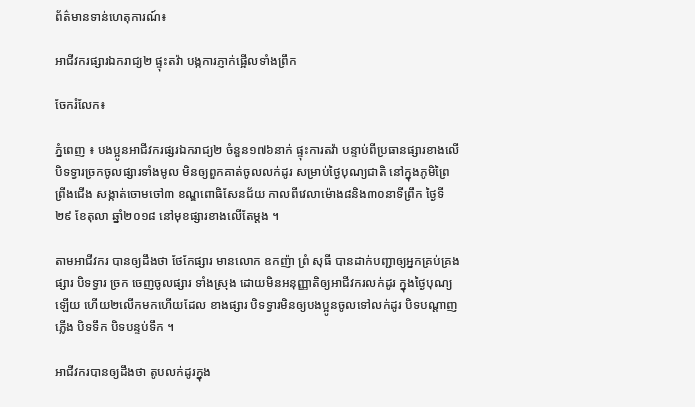ព័ត៌មានទាន់ហេតុការណ៍៖

អាជីវករផ្សារឯករាជ្យ២ ផ្ទុះតវ៉ា បង្កការភ្ញាក់ផ្អើលទាំងព្រឹក

ចែករំលែក៖

ភ្នំពេញ ៖ បងប្អូនអាជីវករផ្សរឯករាជ្យ២ ចំនួន១៧៦នាក់ ផ្ទុះការតវ៉ា បន្ទាប់ពីប្រធានផ្សារខាងលើបិទទ្វារច្រកចូលផ្សារទាំងមូល មិនឲ្យពួកគាត់ចូលលក់ដូរ សម្រាប់ថ្ងៃបុណ្យជាតិ នៅក្នុងភូមិព្រៃព្រីងជើង សង្កាត់ចោមចៅ៣ ខណ្ឌពោធិសែនជ័យ កាលពីវេលាម៉ោង៨និង៣០នាទីព្រឹក ថ្ងៃទី២៩ ខែតុលា ឆ្នាំ២០១៨ នៅមុខផ្សារខាងលើតែម្តង ។

តាមអាជីវករ បានឲ្យដឹងថា ថែកែផ្សារ មានលោក ឧកញ៉ា ព្រំ សុធី បានដាក់បញ្ជាឲ្យអ្នកគ្រប់គ្រងផ្សារ បិទទ្វារ ច្រក ចេញចូលផ្សារ ទាំងស្រុង ដោយមិនអនុញ្ញាតិឲ្យអាជីវករលក់ដូរ ក្នុងថ្ងៃបុណ្យឡើយ ហើយ២លើកមកហើយដែល ខាងផ្សារ បិទទ្វារមិនឲ្យបងប្អូនចូលទៅលក់ដូរ បិទបណ្តាញភ្លើង បិទទឹក បិទបន្ទប់ទឹក ។

អាជីវករបានឲ្យដឹងថា តូបលក់ដូរក្នុង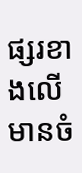ផ្សរខាងលើមានចំ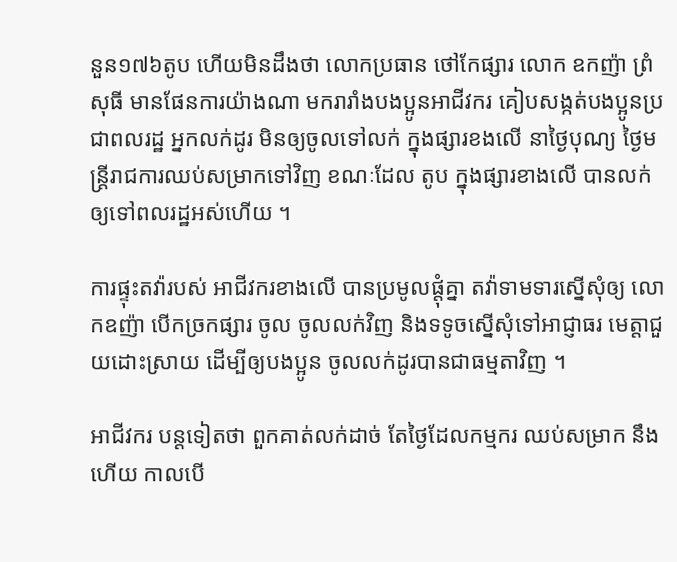នួន១៧៦តូប ហើយមិនដឹងថា លោកប្រធាន ថៅកែផ្សារ លោក ឧកញ៉ា ព្រំ សុធី មានផែនការយ៉ាងណា មករារាំងបងប្អូនអាជីវករ គៀបសង្កត់បងប្អូនប្រជាពលរដ្ឋ អ្នកលក់ដូរ មិនឲ្យចូលទៅលក់ ក្នុងផ្សារខងលើ នាថ្ងៃបុណ្យ ថ្ងៃមន្រ្តីរាជការឈប់សម្រាកទៅវិញ ខណៈដែល តូប ក្នុងផ្សារខាងលើ បានលក់ ឲ្យទៅពលរដ្ឋអស់ហើយ ។

ការផ្ទុះតវ៉ារបស់ អាជីវករខាងលើ បានប្រមូលផ្តុំគ្នា តវ៉ាទាមទារស្នើសុំឲ្យ លោកឧញ៉ា បើកច្រកផ្សារ ចូល ចូលលក់វិញ និងទទូចស្នើសុំទៅអាជ្ញាធរ មេត្តាជួយដោះស្រាយ ដើម្បីឲ្យបងប្អូន ចូលលក់ដូរបានជាធម្មតាវិញ ។

អាជីវករ បន្តទៀតថា ពួកគាត់លក់ដាច់ តែថ្ងៃដែលកម្មករ ឈប់សម្រាក នឹងហើយ កាលបើ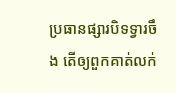ប្រធានផ្សារបិទទ្វារចឹង តើឲ្យពួកគាត់លក់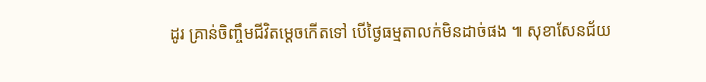ដូរ គ្រាន់ចិញ្ចឹមជីវិតម្តេចកើតទៅ បើថ្ងៃធម្មតាលក់មិនដាច់ផង ៕ សុខាសែនជ័យ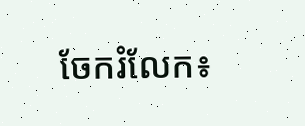ចែករំលែក៖